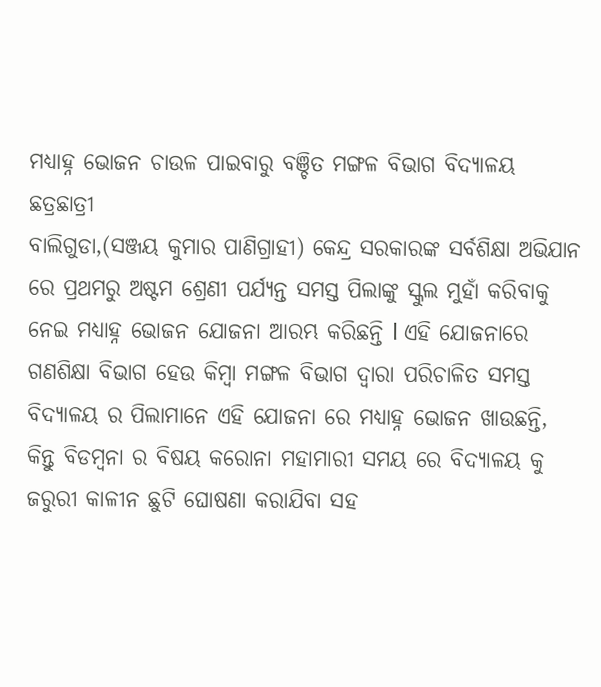ମଧ୍ୟାହ୍ନ ଭୋଜନ ଚାଉଳ ପାଇବାରୁ ବଞ୍ଚିତ ମଙ୍ଗଳ ବିଭାଗ ବିଦ୍ୟାଳୟ ଛତ୍ରଛାତ୍ରୀ
ବାଲିଗୁଡା,(ସଞ୍ଜୟ କୁମାର ପାଣିଗ୍ରାହୀ) କେନ୍ଦ୍ର ସରକାରଙ୍କ ସର୍ବଶିକ୍ଷା ଅଭିଯାନ ରେ ପ୍ରଥମରୁ ଅଷ୍ଟମ ଶ୍ରେଣୀ ପର୍ଯ୍ୟନ୍ତ ସମସ୍ତ ପିଲାଙ୍କୁ ସ୍କୁଲ ମୁହାଁ କରିବାକୁ ନେଇ ମଧ୍ୟାହ୍ନ ଭୋଜନ ଯୋଜନା ଆରମ୍ଭ କରିଛନ୍ତି l ଏହି ଯୋଜନାରେ ଗଣଶିକ୍ଷା ବିଭାଗ ହେଉ କିମ୍ବା ମଙ୍ଗଳ ବିଭାଗ ଦ୍ୱାରା ପରିଚାଳିତ ସମସ୍ତ ବିଦ୍ୟାଳୟ ର ପିଲାମାନେ ଏହି ଯୋଜନା ରେ ମଧ୍ୟାହ୍ନ ଭୋଜନ ଖାଉଛନ୍ତି, କିନ୍ତୁ ବିଡମ୍ବନା ର ବିଷୟ କରୋନା ମହାମାରୀ ସମୟ ରେ ବିଦ୍ୟାଳୟ କୁ ଜରୁରୀ କାଳୀନ ଛୁଟି ଘୋଷଣା କରାଯିବା ସହ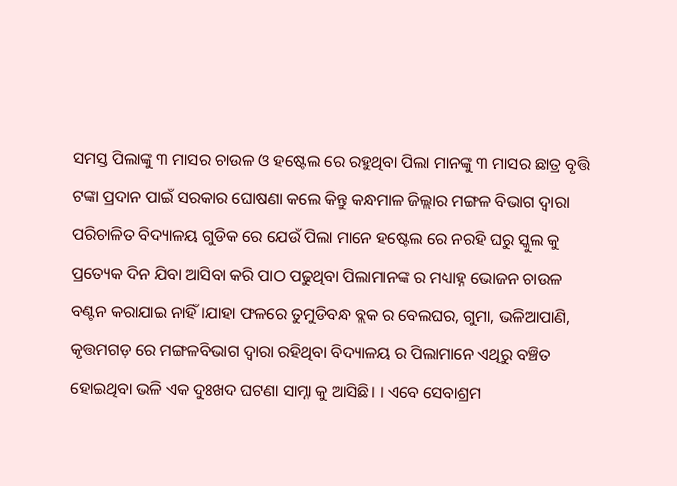ସମସ୍ତ ପିଲାଙ୍କୁ ୩ ମାସର ଚାଉଳ ଓ ହଷ୍ଟେଲ ରେ ରହୁଥିବା ପିଲା ମାନଙ୍କୁ ୩ ମାସର ଛାତ୍ର ବୃତ୍ତି ଟଙ୍କା ପ୍ରଦାନ ପାଇଁ ସରକାର ଘୋଷଣା କଲେ କିନ୍ତୁ କନ୍ଧମାଳ ଜିଲ୍ଲାର ମଙ୍ଗଳ ବିଭାଗ ଦ୍ୱାରା ପରିଚାଳିତ ବିଦ୍ୟାଳୟ ଗୁଡିକ ରେ ଯେଉଁ ପିଲା ମାନେ ହଷ୍ଟେଲ ରେ ନରହି ଘରୁ ସ୍କୁଲ କୁ ପ୍ରତ୍ୟେକ ଦିନ ଯିବା ଆସିବା କରି ପାଠ ପଢୁଥିବା ପିଲାମାନଙ୍କ ର ମଧ୍ୟାହ୍ନ ଭୋଜନ ଚାଉଳ ବଣ୍ଟନ କରାଯାଇ ନାହିଁ ।ଯାହା ଫଳରେ ତୁମୁଡିବନ୍ଧ ବ୍ଲକ ର ବେଲଘର, ଗୁମା, ଭଳିଆପାଣି, କୃତ୍ତମଗଡ଼ ରେ ମଙ୍ଗଳବିଭାଗ ଦ୍ୱାରା ରହିଥିବା ବିଦ୍ୟାଳୟ ର ପିଲାମାନେ ଏଥିରୁ ବଞ୍ଚିତ ହୋଇଥିବା ଭଳି ଏକ ଦୁଃଖଦ ଘଟଣା ସାମ୍ନା କୁ ଆସିଛି। । ଏବେ ସେବାଶ୍ରମ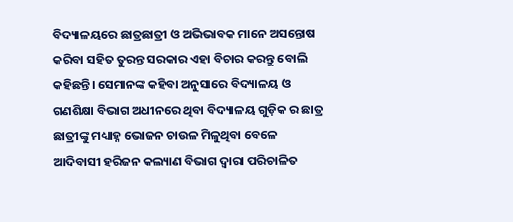ବିଦ୍ୟାଳୟରେ ଛାତ୍ରଛାତ୍ରୀ ଓ ଅଭିଭାବକ ମାନେ ଅସନ୍ତୋଷ କରିବା ସହିତ ତୁରନ୍ତ ସରକାର ଏହା ବିଚାର କରନ୍ତୁ ବୋଲି କହିଛନ୍ତି। ସେମାନଙ୍କ କହିବା ଅନୁସାରେ ବିଦ୍ୟାଳୟ ଓ ଗଣଶିକ୍ଷା ବିଭାଗ ଅଧୀନରେ ଥିବା ବିଦ୍ୟାଳୟ ଗୁଡ଼ିକ ର ଛାତ୍ର ଛାତ୍ରୀଙ୍କୁ ମଧ୍ୟାହ୍ନ ଭୋଜନ ଚାଉଳ ମିଳୁଥିବା ବେଳେ ଆଦିବାସୀ ହରିଜନ କଲ୍ୟାଣ ବିଭାଗ ଦ୍ୱାରା ପରିଚାଳିତ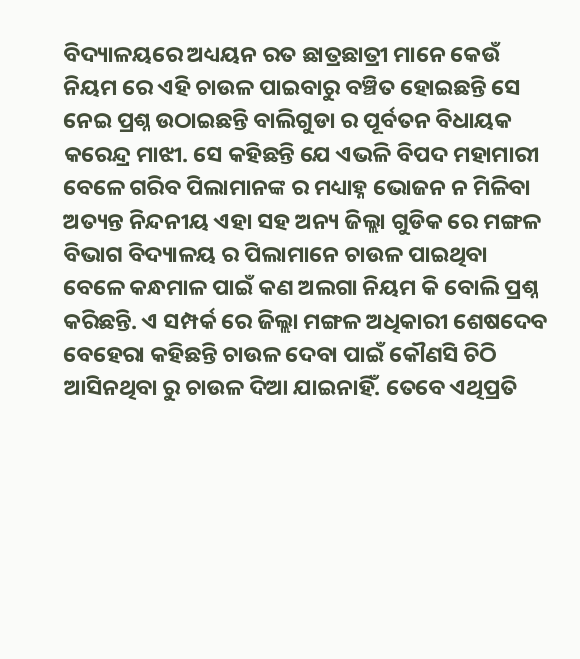ବିଦ୍ୟାଳୟରେ ଅଧ୍ୟୟନ ରତ ଛାତ୍ରଛାତ୍ରୀ ମାନେ କେଉଁ ନିୟମ ରେ ଏହି ଚାଉଳ ପାଇବାରୁ ବଞ୍ଚିତ ହୋଇଛନ୍ତି ସେ ନେଇ ପ୍ରଶ୍ନ ଉଠାଇଛନ୍ତି ବାଲିଗୁଡା ର ପୂର୍ବତନ ବିଧାୟକ କରେନ୍ଦ୍ର ମାଝୀ. ସେ କହିଛନ୍ତି ଯେ ଏଭଳି ବିପଦ ମହାମାରୀ ବେଳେ ଗରିବ ପିଲାମାନଙ୍କ ର ମଧ୍ୟାହ୍ନ ଭୋଜନ ନ ମିଳିବା ଅତ୍ୟନ୍ତ ନିନ୍ଦନୀୟ ଏହା ସହ ଅନ୍ୟ ଜିଲ୍ଲା ଗୁଡିକ ରେ ମଙ୍ଗଳ ବିଭାଗ ବିଦ୍ୟାଳୟ ର ପିଲାମାନେ ଚାଉଳ ପାଇଥିବା ବେଳେ କନ୍ଧମାଳ ପାଇଁ କଣ ଅଲଗା ନିୟମ କି ବୋଲି ପ୍ରଶ୍ନ କରିଛନ୍ତି. ଏ ସମ୍ପର୍କ ରେ ଜିଲ୍ଲା ମଙ୍ଗଳ ଅଧିକାରୀ ଶେଷଦେବ ବେହେରା କହିଛନ୍ତି ଚାଉଳ ଦେବା ପାଇଁ କୌଣସି ଚିଠି ଆସିନଥିବା ରୁ ଚାଉଳ ଦିଆ ଯାଇନାହିଁ. ତେବେ ଏଥିପ୍ରତି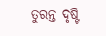ତୁରନ୍ତ ଦୃଷ୍ଟି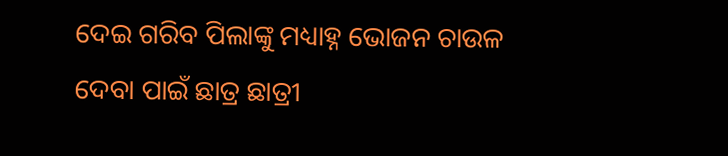ଦେଇ ଗରିବ ପିଲାଙ୍କୁ ମଧ୍ୟାହ୍ନ ଭୋଜନ ଚାଉଳ ଦେବା ପାଇଁ ଛାତ୍ର ଛାତ୍ରୀ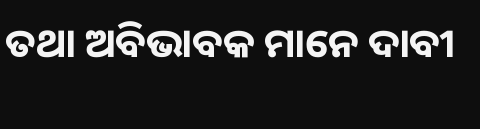ତଥା ଅବିଭାବକ ମାନେ ଦାବୀ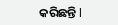କରିଛନ୍ତି l